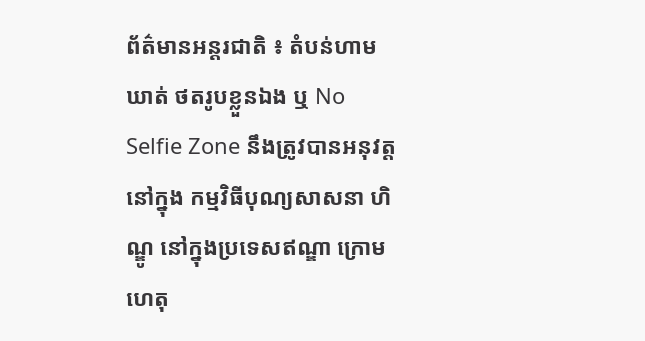ព័ត៌មានអន្តរជាតិ ៖ តំបន់ហាមឃាត់ ថតរូបខ្លួនឯង ឬ No Selfie Zone នឹងត្រូវបានអនុវត្តនៅក្នុង កម្មវិធីបុណ្យសាសនា ហិណ្ឌូ នៅក្នុងប្រទេសឥណ្ឌា ក្រោម ហេតុ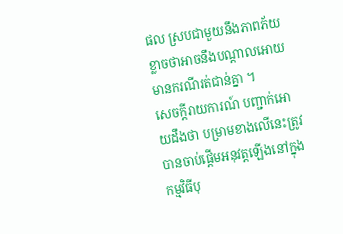ផល ស្របជាមួយនឹងភាពភ័យ ខ្លាចថាអាចនឹងបណ្តាលអោយមានករណីរត់ជាន់គ្នា ។
សេចក្តីរាយការណ៍ បញ្ជាក់អោយដឹងថា បម្រាមខាងលើនេះត្រូវបានចាប់ផ្តើមអនុវត្តឡើងនៅក្នុង កម្មវិធីបុ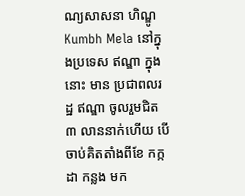ណ្យសាសនា ហិណ្ឌូ Kumbh Mela នៅក្នុងប្រទេស ឥណ្ឌា ក្នុងនោះ មាន ប្រជាពលរដ្ឋ ឥណ្ឌា ចូលរួមជិត ៣ លាននាក់ហើយ បើចាប់គិតតាំងពីខែ កក្កដា កន្លង មក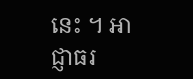នេះ ។ អាជ្ញាធរ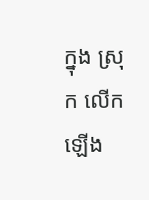ក្នុង ស្រុក លើកឡើង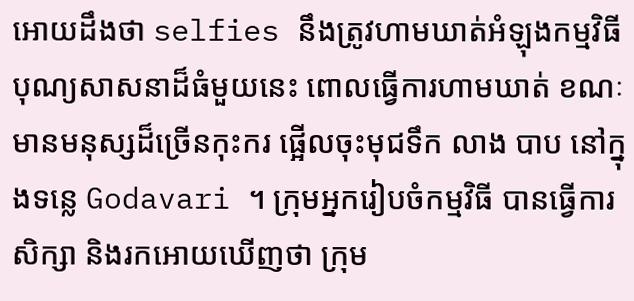អោយដឹងថា selfies នឹងត្រូវហាមឃាត់អំឡុងកម្មវិធីបុណ្យសាសនាដ៏ធំមួយនេះ ពោលធ្វើការហាមឃាត់ ខណៈមានមនុស្សដ៏ច្រើនកុះករ ផ្អើលចុះមុជទឹក លាង បាប នៅក្នុងទន្លេ Godavari ។ ក្រុមអ្នករៀបចំកម្មវិធី បានធ្វើការសិក្សា និងរកអោយឃើញថា ក្រុម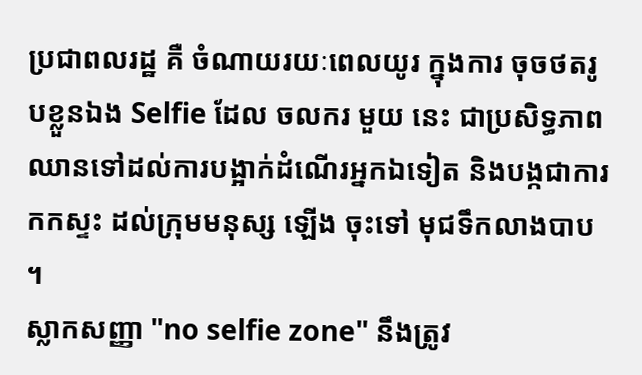ប្រជាពលរដ្ឋ គឺ ចំណាយរយៈពេលយូរ ក្នុងការ ចុចថតរូបខ្លួនឯង Selfie ដែល ចលករ មួយ នេះ ជាប្រសិទ្ធភាព ឈានទៅដល់ការបង្អាក់ដំណើរអ្នកឯទៀត និងបង្កជាការកកស្ទះ ដល់ក្រុមមនុស្ស ឡើង ចុះទៅ មុជទឹកលាងបាប ។
ស្លាកសញ្ញា "no selfie zone" នឹងត្រូវ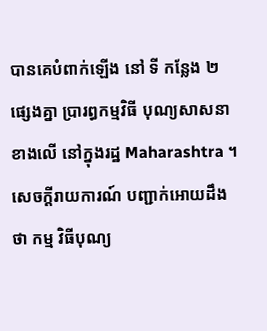បានគេបំពាក់ឡើង នៅ ទី កន្លែង ២ ផ្សេងគ្នា ប្រារព្ធកម្មវិធី បុណ្យសាសនាខាងលើ នៅក្នុងរដ្ឋ Maharashtra ។ សេចក្តីរាយការណ៍ បញ្ជាក់អោយដឹងថា កម្ម វិធីបុណ្យ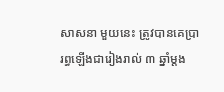សាសនា មួយនេះ ត្រូវបានគេប្រារព្ធឡើងជារៀងរាល់ ៣ ឆ្នាំម្តង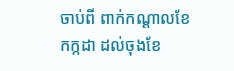ចាប់ពី ពាក់កណ្តាលខែ កក្កដា ដល់ចុងខែ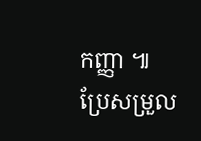កញ្ញា ៕
ប្រែសម្រួល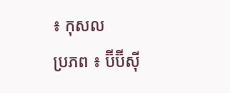៖ កុសល
ប្រភព ៖ ប៊ីប៊ីស៊ី